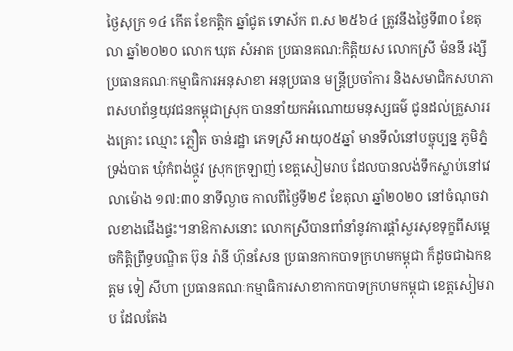ថ្ងៃសុក្រ ១៤ កើត ខែកត្តិក ឆ្នាំជូត ទោស័ក ព.ស ២៥៦៤ ត្រូវនឹងថ្ងៃទី៣០ ខែតុលា ឆ្នាំ២០២០ លោក ឃុត សំអាត ប្រធានគណ:កិត្តិយស លោកស្រី ម៉ននី រង្សី ប្រធានគណៈកម្មាធិការអនុសាខា អនុប្រធាន មន្ត្រីប្រចាំការ និងសមាជិកសហភាពសហព័ន្ធយុវជនកម្ពុជាស្រុក បាននាំយកអំណោយមនុស្សធម៌ ជូនដល់គ្រួសាររងគ្រោះ ឈ្មោះ ភ្លឿត ចាន់រដ្ឋា ភេទស្រី អាយុ០៥ឆ្នាំ មានទីលំនៅបច្ចុប្បន្ន ភូមិភ្នំទ្រង់បាត ឃុំកំពង់ថ្កូវ ស្រុកក្រឡាញ់ ខេត្តសៀមរាប ដែលបានលង់ទឹកស្លាប់នៅវេលាម៉ោង ១៧:៣0 នាទីល្ងាច កាលពីថ្ងៃទី២៩ ខែតុលា ឆ្នាំ២០២០ នៅចំណុចវាលខាងជើងផ្ទះ។នាឱកាសនោះ លោកស្រីបានពាំនាំនូវការផ្តាំសួរសុខទុក្ខពីសម្តេចកិត្តិព្រឹទ្ធបណ្ឌិត ប៊ុន រ៉ានី ហ៊ុនសែន ប្រធានកាកបាទក្រហមកម្ពុជា ក៏ដូចជាឯកឧត្តម ទៀ សីហា ប្រធានគណៈកម្មាធិការសាខាកាកបាទក្រហមកម្ពុជា ខេត្តសៀមរាប ដែលតែង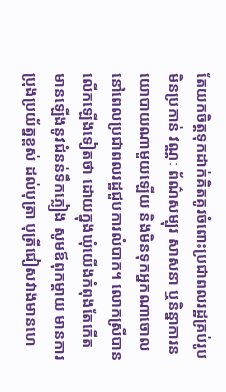តែយកចិត្តទុកដាក់គិតគូរចំពោះប្រជាពលរដ្ឋគ្រប់រូប មិនប្រកាន់ វណ្ណៈ ព័ណ៌សម្បុរ សាសនា ឬនិន្នាការនយោបាយណាមួយឡើយ និងមិនទុកអ្នកណាចោល នៅពេលប្រជាពលរដ្ឋជួបការលំបាក។ លោកស្រីបានលើកឡើងទៀតថា ដោយក្នុងឃុំយើងកំពុងតែកើតមានឡើងនូវជំនន់ទឹកភ្លៀង សូមឪពុកម្ដាយ មានការប្រុងប្រយ័ត្នខ្ពស់ ដល់បុត្រា បុត្រីជៀសវាងមានហេ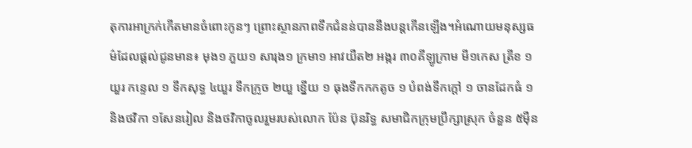តុការអាក្រក់កើតមានចំពោះកូនៗ ព្រោះស្ថានភាពទឹកជំនន់បាននឹងបន្តកើនឡើង។អំណោយមនុស្សធម៌ដែលផ្តល់ជូនមាន៖ មុង១ ភួយ១ សារុង១ ក្រមា១ អាវយឺត២ អង្ករ ៣០គីឡូក្រាម មី១កេស ត្រីខ ១យួរ កន្ទេល ១ ទឹកសុទ្ធ ៤យួរ ទឹកក្រូច ២យួ ខ្នើយ ១ ធុងទឹកកកតូច ១ បំពង់ទឹកក្តៅ ១ ចានដែកធំ ១ និងថវិកា ១សែនរៀល និងថវិកាចូលរួមរបស់លោក ប៉ែន ប៊ុនរិទ្ធ សមាជិកក្រុមប្រឹក្សាស្រុក ចំនួន ៥ម៉ឺន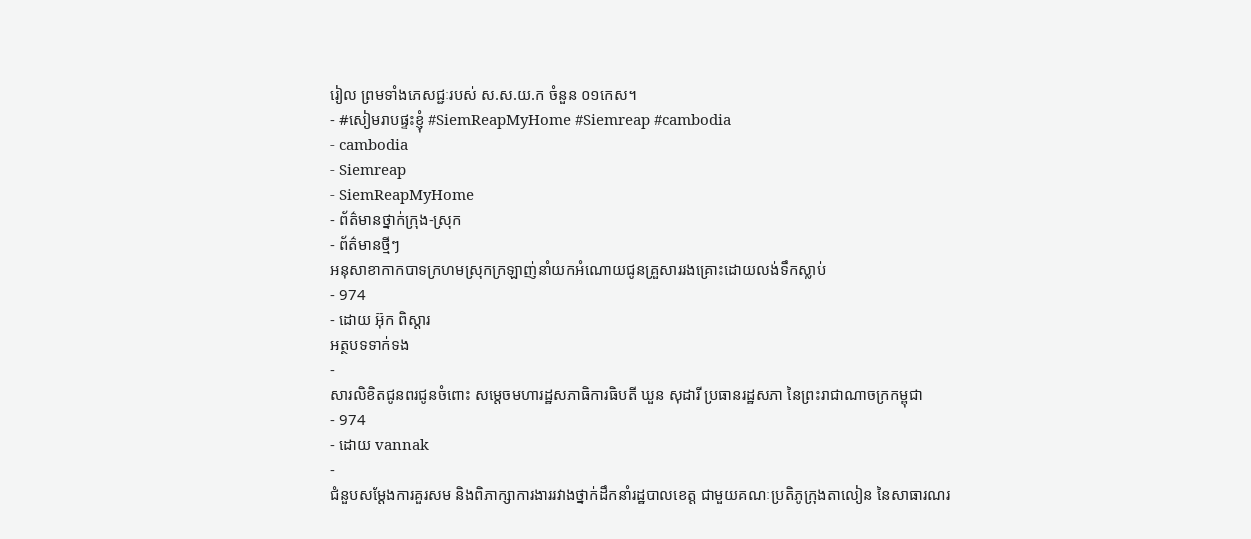រៀល ព្រមទាំងភេសជ្ជៈរបស់ ស.ស.យ.ក ចំនួន ០១កេស។
- #សៀមរាបផ្ទះខ្ញុំ #SiemReapMyHome #Siemreap #cambodia
- cambodia
- Siemreap
- SiemReapMyHome
- ព័ត៌មានថ្នាក់ក្រុង-ស្រុក
- ព័ត៌មានថ្មីៗ
អនុសាខាកាកបាទក្រហមស្រុកក្រឡាញ់នាំយកអំណោយជូនគ្រួសាររងគ្រោះដោយលង់ទឹកស្លាប់
- 974
- ដោយ អ៊ុក ពិស្តារ
អត្ថបទទាក់ទង
-
សារលិខិតជូនពរជូនចំពោះ សម្តេចមហារដ្ឋសភាធិការធិបតី ឃួន សុដារី ប្រធានរដ្ឋសភា នៃព្រះរាជាណាចក្រកម្ពុជា
- 974
- ដោយ vannak
-
ជំនួបសម្ដែងការគួរសម និងពិភាក្សាការងាររវាងថ្នាក់ដឹកនាំរដ្ឋបាលខេត្ត ជាមួយគណៈប្រតិភូក្រុងតាលៀន នៃសាធារណរ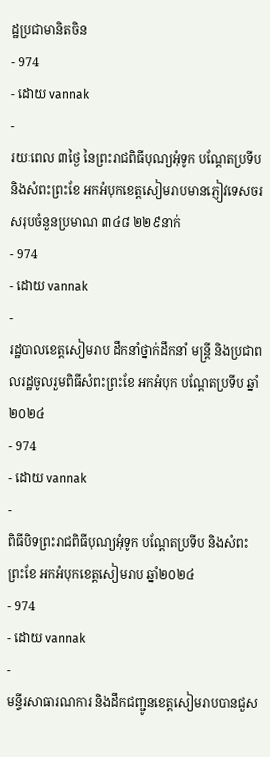ដ្ឋប្រជាមានិតចិន
- 974
- ដោយ vannak
-
រយៈពេល ៣ថ្ងៃ នៃព្រះរាជពិធីបុណ្យអុំទូក បណ្តែតប្រទីប និងសំពះព្រះខែ អកអំបុកខេត្តសៀមរាបមានភ្ញៀវទេសចរសរុបចំនួនប្រមាណ ៣៤៨ ២២៩នាក់
- 974
- ដោយ vannak
-
រដ្ឋបាលខេត្តសៀមរាប ដឹកនាំថ្នាក់ដឹកនាំ មន្រ្តី និងប្រជាពលរដ្ឋចូលរួមពិធីសំពះព្រះខែ អកអំបុក បណ្ដែតប្រទីប ឆ្នាំ២០២៤
- 974
- ដោយ vannak
-
ពិធីបិទព្រះរាជពិធីបុណ្យអុំទូក បណ្តែតប្រទីប និងសំពះព្រះខែ អកអំបុកខេត្តសៀមរាប ឆ្នាំ២០២៤
- 974
- ដោយ vannak
-
មន្ទីរសាធារណការ និងដឹកជញ្ជូនខេត្តសៀមរាបបានជួស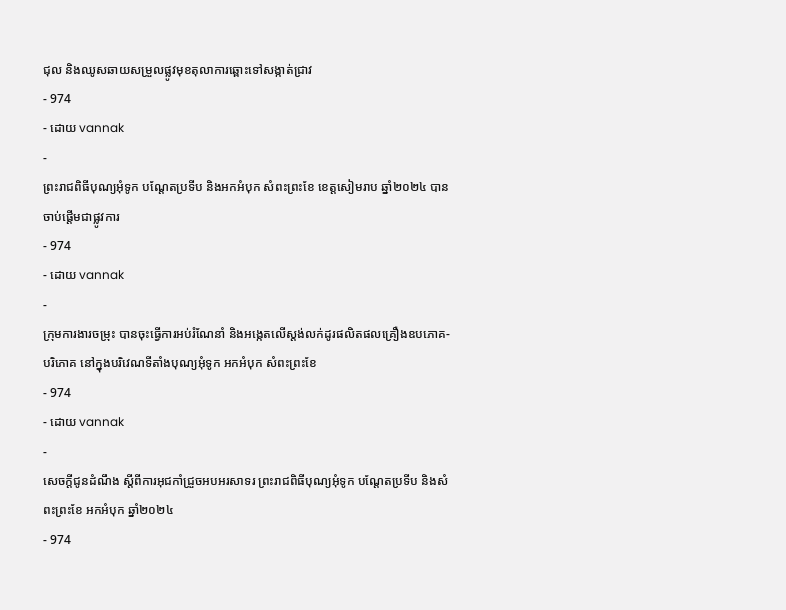ជុល និងឈូសឆាយសម្រួលផ្លូវមុខតុលាការឆ្ពោះទៅសង្កាត់ជ្រាវ
- 974
- ដោយ vannak
-
ព្រះរាជពិធីបុណ្យអុំទូក បណ្តែតប្រទីប និងអកអំបុក សំពះព្រះខែ ខេត្តសៀមរាប ឆ្នាំ២០២៤ បានចាប់ផ្ដើមជាផ្លូវការ
- 974
- ដោយ vannak
-
ក្រុមការងារចម្រុះ បានចុះធ្វើការអប់រំណែនាំ និងអង្កេតលើស្តង់លក់ដូរផលិតផលគ្រឿងឧបភោគ-បរិភោគ នៅក្នុងបរិវេណទីតាំងបុណ្យអុំទូក អកអំបុក សំពះព្រះខែ
- 974
- ដោយ vannak
-
សេចក្តីជូនដំណឹង ស្តីពីការអុជកាំជ្រួចអបអរសាទរ ព្រះរាជពិធីបុណ្យអុំទូក បណ្តែតប្រទីប និងសំពះព្រះខែ អកអំបុក ឆ្នាំ២០២៤
- 974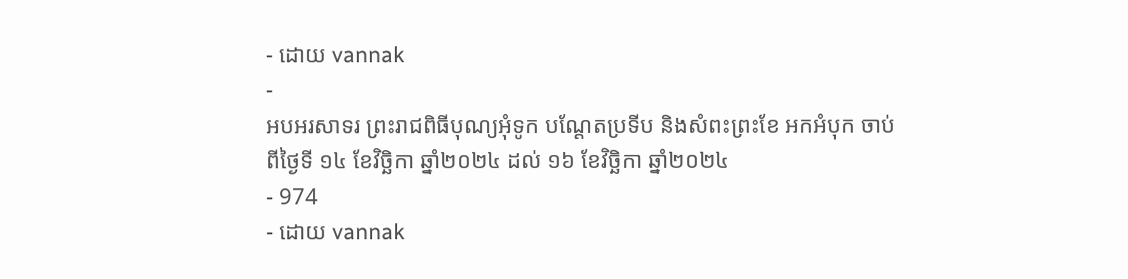- ដោយ vannak
-
អបអរសាទរ ព្រះរាជពិធីបុណ្យអុំទូក បណ្ដែតប្រទីប និងសំពះព្រះខែ អកអំបុក ចាប់ពីថ្ងៃទី ១៤ ខែវិច្ឆិកា ឆ្នាំ២០២៤ ដល់ ១៦ ខែវិច្ឆិកា ឆ្នាំ២០២៤
- 974
- ដោយ vannak